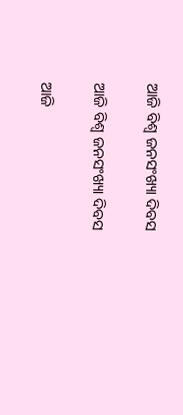ଆଜି ବିଶ୍ୱ ଜନସଂଖ୍ୟା ଦିବସ

ଆଜି ବିଶ୍ୱ ଜନସଂଖ୍ୟା ଦିବସ

ଆଜି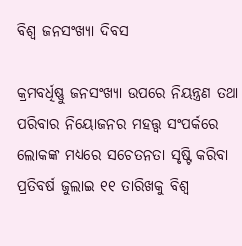ବିଶ୍ୱ ଜନସଂଖ୍ୟା ଦିବସ

କ୍ରମବର୍ଧିଷ୍ଣୁ ଜନସଂଖ୍ୟା ଉପରେ ନିୟନ୍ତ୍ରଣ ତଥା ପରିବାର ନିୟୋଜନର ମହତ୍ତ୍ୱ ସଂପର୍କରେ ଲୋକଙ୍କ ମଧ୍ୟରେ ସଚେତନତା ସୃଷ୍ଟି କରିବା ପ୍ରତିବର୍ଷ ଜୁଲାଇ ୧୧ ତାରିଖକୁ ବିଶ୍ୱ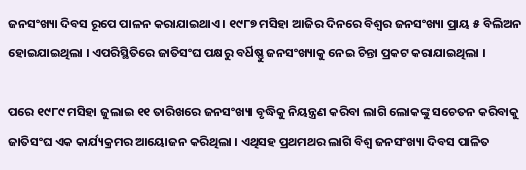ଜନସଂଖ୍ୟା ଦିବସ ରୂପେ ପାଳନ କରାଯାଇଥାଏ । ୧୯୮୭ ମସିହା ଆଜିର ଦିନରେ ବିଶ୍ୱର ଜନସଂଖ୍ୟା ପ୍ରାୟ ୫ ବିଲିଅନ ହୋଇଯାଇଥିଲା । ଏପରିସ୍ଥିତିରେ ଜାତିସଂଘ ପକ୍ଷରୁ ବର୍ଧିଷ୍ଣୁ ଜନସଂଖ୍ୟାକୁ ନେଇ ଚିନ୍ତା ପ୍ରକଟ କରାଯାଇଥିଲା ।

ପରେ ୧୯୮୯ ମସିହା ଜୁଲାଇ ୧୧ ତାରିଖରେ ଜନସଂଖ୍ୟା ବୃଦ୍ଧିକୁ ନିୟନ୍ତ୍ରଣ କରିବା ଲାଗି ଲୋକଙ୍କୁ ସଚେତନ କରିବାକୁ ଜାତିସଂଘ ଏକ କାର୍ଯ୍ୟକ୍ରମର ଆୟୋଜନ କରିଥିଲା । ଏଥିସହ ପ୍ରଥମଥର ଲାଗି ବିଶ୍ୱ ଜନସଂଖ୍ୟା ଦିବସ ପାଳିତ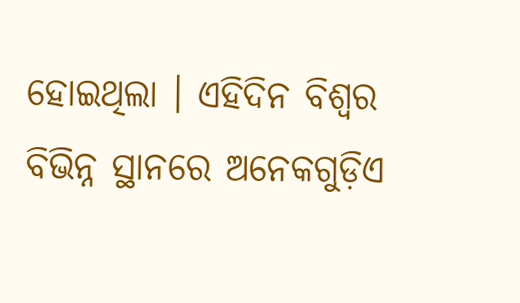ହୋଇଥିଲା । ଏହିଦିନ ବିଶ୍ୱର ବିଭିନ୍ନ ସ୍ଥାନରେ ଅନେକଗୁଡ଼ିଏ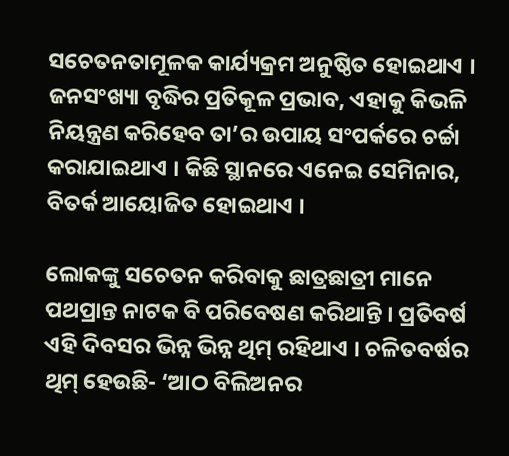ସଚେତନତାମୂଳକ କାର୍ଯ୍ୟକ୍ରମ ଅନୁଷ୍ଠିତ ହୋଇଥାଏ । ଜନସଂଖ୍ୟା ବୃଦ୍ଧିର ପ୍ରତିକୂଳ ପ୍ରଭାବ, ଏହାକୁ କିଭଳି ନିୟନ୍ତ୍ରଣ କରିହେବ ତା’ର ଉପାୟ ସଂପର୍କରେ ଚର୍ଚ୍ଚା କରାଯାଇଥାଏ । କିଛି ସ୍ଥାନରେ ଏନେଇ ସେମିନାର, ବିତର୍କ ଆୟୋଜିତ ହୋଇଥାଏ ।

ଲୋକଙ୍କୁ ସଚେତନ କରିବାକୁ ଛାତ୍ରଛାତ୍ରୀ ମାନେ ପଥପ୍ରାନ୍ତ ନାଟକ ବି ପରିବେଷଣ କରିଥାନ୍ତି । ପ୍ରତିବର୍ଷ ଏହି ଦିବସର ଭିନ୍ନ ଭିନ୍ନ ଥିମ୍ ରହିଥାଏ । ଚଳିତବର୍ଷର ଥିମ୍ ହେଉଛି- ‘ଆଠ ବିଲିଅନର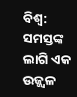ବିଶ୍ୱ: ସମସ୍ତଙ୍କ ଲାଗି ଏକ ଉଜ୍ଜ୍ୱଳ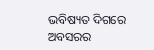ଭବିଷ୍ୟତ ଦିଗରେ ଅବସରର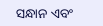ସନ୍ଧାନ ଏବଂ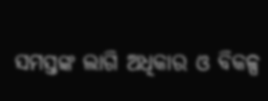ସମସ୍ତଙ୍କ ଲାଗି ଅଧିକାର ଓ ବିକଳ୍ପ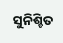ସୁନିଶ୍ଚିତ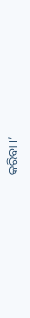କରିବା ।’